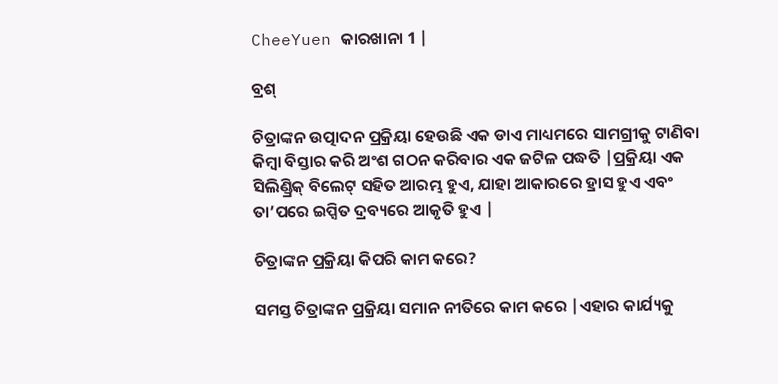CheeYuen କାରଖାନା 1 |

ବ୍ରଶ୍

ଚିତ୍ରାଙ୍କନ ଉତ୍ପାଦନ ପ୍ରକ୍ରିୟା ହେଉଛି ଏକ ଡାଏ ମାଧ୍ୟମରେ ସାମଗ୍ରୀକୁ ଟାଣିବା କିମ୍ବା ବିସ୍ତାର କରି ଅଂଶ ଗଠନ କରିବାର ଏକ ଜଟିଳ ପଦ୍ଧତି |ପ୍ରକ୍ରିୟା ଏକ ସିଲିଣ୍ଡ୍ରିକ୍ ବିଲେଟ୍ ସହିତ ଆରମ୍ଭ ହୁଏ, ଯାହା ଆକାରରେ ହ୍ରାସ ହୁଏ ଏବଂ ତା’ପରେ ଇପ୍ସିତ ଦ୍ରବ୍ୟରେ ଆକୃତି ହୁଏ |

ଚିତ୍ରାଙ୍କନ ପ୍ରକ୍ରିୟା କିପରି କାମ କରେ?

ସମସ୍ତ ଚିତ୍ରାଙ୍କନ ପ୍ରକ୍ରିୟା ସମାନ ନୀତିରେ କାମ କରେ |ଏହାର କାର୍ଯ୍ୟକୁ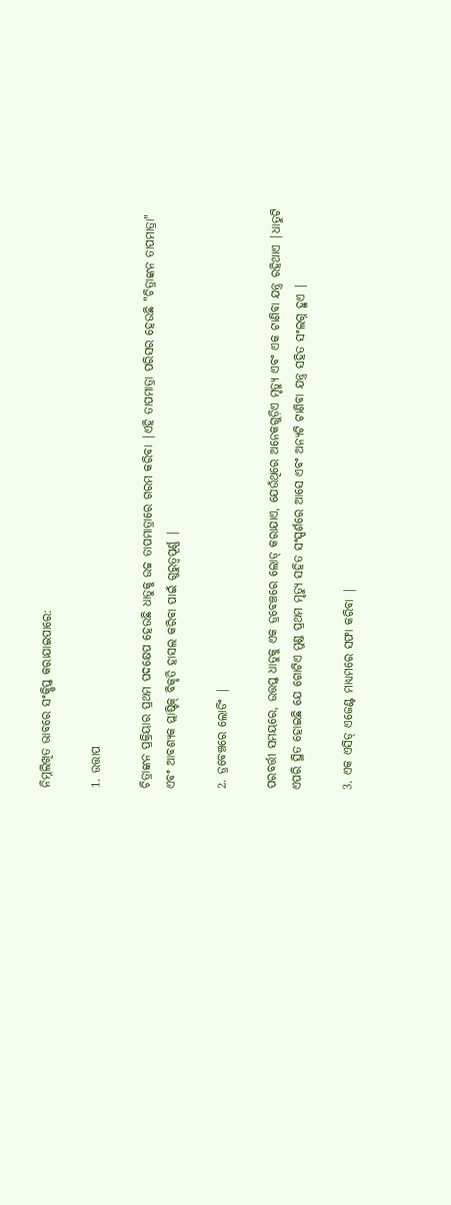ନିମ୍ନଲିଖିତ ଭାବରେ ସଂକ୍ଷିପ୍ତ କରାଯାଇପାରେ:

1. ଉତ୍ତାପ

ଚିତ୍ରାଙ୍କନ ପ୍ରକ୍ରିୟାର ପ୍ରଥମ ପଦକ୍ଷେପ ହେଉଛି ଧାତୁକୁ ଉଚ୍ଚ ତାପମାତ୍ରାରେ ଗରମ କରିବା |ଏହି ତାପମାତ୍ରା ପରିସର ହେଉଛି "ଚିତ୍ରାଙ୍କନ ତାପମାତ୍ରା" ଏବଂ ଆବଶ୍ୟକ ପ୍ଲାଷ୍ଟିକ୍ ବିକୃତି ହାସଲ କରିବା ପାଇଁ ଗୁରୁତ୍ୱପୂର୍ଣ୍ଣ |

2. ଡ୍ରବେଞ୍ଚରେ ଲୋଡିଂ |

ପରବର୍ତ୍ତୀ ସମୟରେ, ଉତ୍ତପ୍ତ ଧାତୁକୁ ଏକ ଡ୍ରବେଞ୍ଚରେ ଲୋଡ୍ କରାଯାଏ, ଯେଉଁଥିରେ ଅନେକଗୁଡ଼ିଏ ମୃତ୍ୟୁ ଏବଂ ଏକ ଟାଣିବା ଯନ୍ତ୍ର ରହିଥାଏ |ଧାତୁଟି ଏପରି ସ୍ଥିତ ହୋଇଛି ଯେ ଗୋଟିଏ ମୁଣ୍ଡ ପ୍ରଥମ ମୃତ୍ୟୁ ସହିତ ସଂସ୍ପର୍ଶରେ ଆସେ ଏବଂ ଅନ୍ୟଟି ଟାଣିବା ଯନ୍ତ୍ର ସହିତ ସଂଲଗ୍ନ ହୁଏ |

3. ଏକ ଏସିଡ୍ ଏଜେଣ୍ଟ ମାଧ୍ୟମରେ ସଫା କରିବା |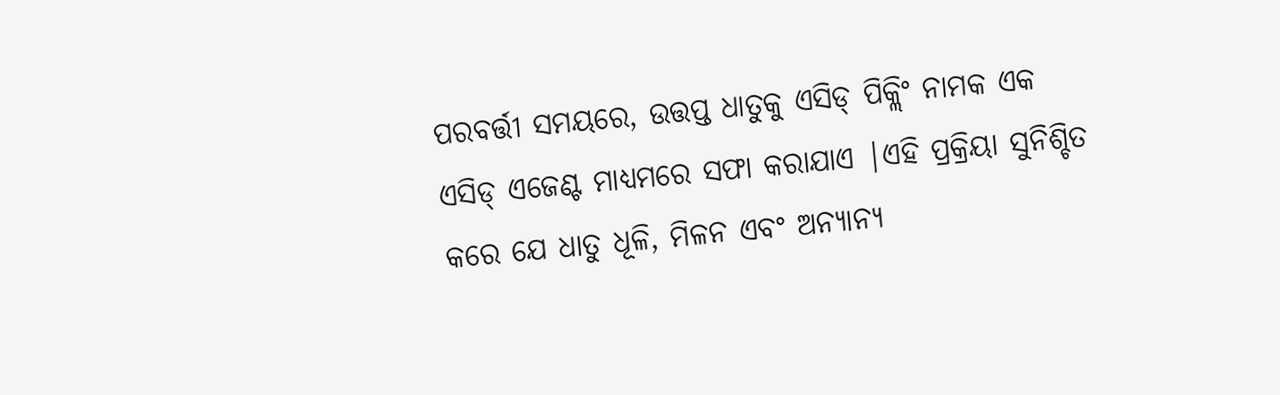ପରବର୍ତ୍ତୀ ସମୟରେ, ଉତ୍ତପ୍ତ ଧାତୁକୁ ଏସିଡ୍ ପିକ୍ଲିଂ ନାମକ ଏକ ଏସିଡ୍ ଏଜେଣ୍ଟ ମାଧ୍ୟମରେ ସଫା କରାଯାଏ |ଏହି ପ୍ରକ୍ରିୟା ସୁନିଶ୍ଚିତ କରେ ଯେ ଧାତୁ ଧୂଳି, ମିଳନ ଏବଂ ଅନ୍ୟାନ୍ୟ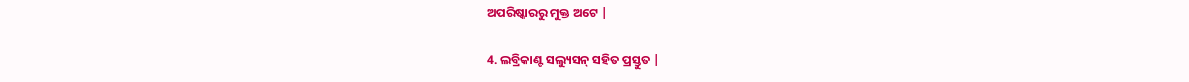ଅପରିଷ୍କାରରୁ ମୁକ୍ତ ଅଟେ |

4. ଲବ୍ରିକାଣ୍ଟ ସଲ୍ୟୁସନ୍ ସହିତ ପ୍ରସ୍ତୁତ |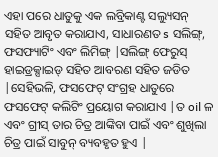ଏହା ପରେ ଧାତୁକୁ ଏକ ଲବ୍ରିକାଣ୍ଟ ସଲ୍ୟୁସନ୍ ସହିତ ଆବୃତ କରାଯାଏ, ସାଧାରଣତ s ସଲିଙ୍ଗ୍, ଫସଫ୍ୟାଟିଂ ଏବଂ ଲିମିଙ୍ଗ୍ |ସଲିଙ୍ଗ୍ ଫେରୁସ୍ ହାଇଡ୍ରକ୍ସାଇଡ୍ ସହିତ ଆବରଣ ସହିତ ଜଡିତ |ସେହିଭଳି, ଫସଫେଟ୍ ସଂଗ୍ରହ ଧାତୁରେ ଫସଫେଟ୍ କଲିଟିଂ ପ୍ରୟୋଗ କରାଯାଏ |ତ oil ଳ ଏବଂ ଗ୍ରୀସ୍ ତାର ଚିତ୍ର ଆଙ୍କିବା ପାଇଁ ଏବଂ ଶୁଖିଲା ଚିତ୍ର ପାଇଁ ସାବୁନ୍ ବ୍ୟବହୃତ ହୁଏ |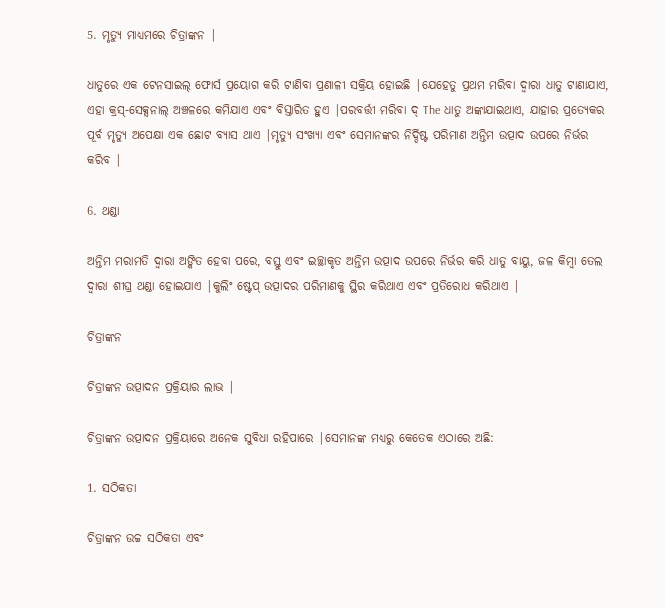5. ମୃତ୍ୟୁ ମାଧ୍ୟମରେ ଚିତ୍ରାଙ୍କନ |

ଧାତୁରେ ଏକ ଟେନସାଇଲ୍ ଫୋର୍ସ ପ୍ରୟୋଗ କରି ଟାଣିବା ପ୍ରଣାଳୀ ସକ୍ରିୟ ହୋଇଛି |ଯେହେତୁ ପ୍ରଥମ ମରିବା ଦ୍ୱାରା ଧାତୁ ଟାଣାଯାଏ, ଏହା କ୍ରସ୍-ସେକ୍ସନାଲ୍ ଅଞ୍ଚଳରେ କମିଯାଏ ଏବଂ ବିସ୍ତାରିତ ହୁଏ |ପରବର୍ତ୍ତୀ ମରିବା ଦ୍ The ଧାତୁ ଅଙ୍କାଯାଇଥାଏ, ଯାହାର ପ୍ରତ୍ୟେକର ପୂର୍ବ ମୃତ୍ୟୁ ଅପେକ୍ଷା ଏକ ଛୋଟ ବ୍ୟାସ ଥାଏ |ମୃତ୍ୟୁ ସଂଖ୍ୟା ଏବଂ ସେମାନଙ୍କର ନିର୍ଦ୍ଦିଷ୍ଟ ପରିମାଣ ଅନ୍ତିମ ଉତ୍ପାଦ ଉପରେ ନିର୍ଭର କରିବ |

6. ଥଣ୍ଡା

ଅନ୍ତିମ ମରାମତି ଦ୍ୱାରା ଅଙ୍କିତ ହେବା ପରେ, ବସ୍ତୁ ଏବଂ ଇଚ୍ଛାକୃତ ଅନ୍ତିମ ଉତ୍ପାଦ ଉପରେ ନିର୍ଭର କରି ଧାତୁ ବାୟୁ, ଜଳ କିମ୍ବା ତେଲ ଦ୍ୱାରା ଶୀଘ୍ର ଥଣ୍ଡା ହୋଇଯାଏ |କୁଲିଂ ଷ୍ଟେପ୍ ଉତ୍ପାଦର ପରିମାଣକୁ ସ୍ଥିର କରିଥାଏ ଏବଂ ପ୍ରତିରୋଧ କରିଥାଏ |

ଚିତ୍ରାଙ୍କନ

ଚିତ୍ରାଙ୍କନ ଉତ୍ପାଦନ ପ୍ରକ୍ରିୟାର ଲାଭ |

ଚିତ୍ରାଙ୍କନ ଉତ୍ପାଦନ ପ୍ରକ୍ରିୟାରେ ଅନେକ ସୁବିଧା ରହିପାରେ |ସେମାନଙ୍କ ମଧ୍ୟରୁ କେତେକ ଏଠାରେ ଅଛି:

1. ସଠିକତା

ଚିତ୍ରାଙ୍କନ ଉଚ୍ଚ ସଠିକତା ଏବଂ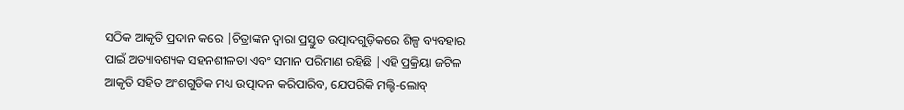ସଠିକ ଆକୃତି ପ୍ରଦାନ କରେ |ଚିତ୍ରାଙ୍କନ ଦ୍ୱାରା ପ୍ରସ୍ତୁତ ଉତ୍ପାଦଗୁଡ଼ିକରେ ଶିଳ୍ପ ବ୍ୟବହାର ପାଇଁ ଅତ୍ୟାବଶ୍ୟକ ସହନଶୀଳତା ଏବଂ ସମାନ ପରିମାଣ ରହିଛି |ଏହି ପ୍ରକ୍ରିୟା ଜଟିଳ ଆକୃତି ସହିତ ଅଂଶଗୁଡିକ ମଧ୍ୟ ଉତ୍ପାଦନ କରିପାରିବ, ଯେପରିକି ମଲ୍ଟି-ଲୋବ୍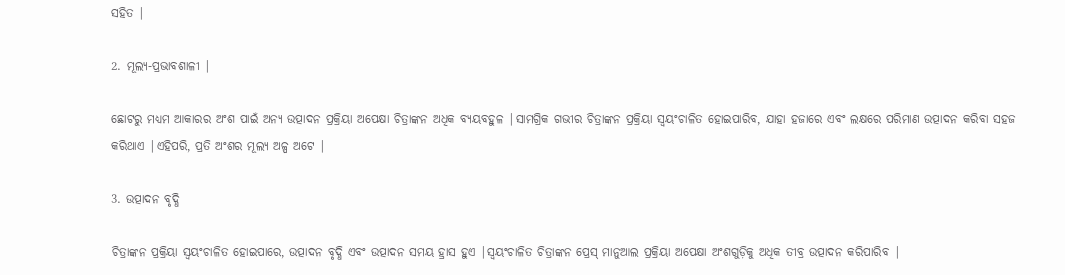ସହିତ |

2. ମୂଲ୍ୟ-ପ୍ରଭାବଶାଳୀ |

ଛୋଟରୁ ମଧ୍ୟମ ଆକାରର ଅଂଶ ପାଇଁ ଅନ୍ୟ ଉତ୍ପାଦନ ପ୍ରକ୍ରିୟା ଅପେକ୍ଷା ଚିତ୍ରାଙ୍କନ ଅଧିକ ବ୍ୟୟବହୁଳ |ସାମଗ୍ରିକ ଗଭୀର ଚିତ୍ରାଙ୍କନ ପ୍ରକ୍ରିୟା ସ୍ୱୟଂଚାଳିତ ହୋଇପାରିବ, ଯାହା ହଜାରେ ଏବଂ ଲକ୍ଷରେ ପରିମାଣ ଉତ୍ପାଦନ କରିବା ସହଜ କରିଥାଏ |ଏହିପରି, ପ୍ରତି ଅଂଶର ମୂଲ୍ୟ ଅଳ୍ପ ଅଟେ |

3. ଉତ୍ପାଦନ ବୃଦ୍ଧି

ଚିତ୍ରାଙ୍କନ ପ୍ରକ୍ରିୟା ସ୍ୱୟଂଚାଳିତ ହୋଇପାରେ, ଉତ୍ପାଦନ ବୃଦ୍ଧି ଏବଂ ଉତ୍ପାଦନ ସମୟ ହ୍ରାସ ହୁଏ |ସ୍ୱୟଂଚାଳିତ ଚିତ୍ରାଙ୍କନ ପ୍ରେସ୍ ମାନୁଆଲ ପ୍ରକ୍ରିୟା ଅପେକ୍ଷା ଅଂଶଗୁଡ଼ିକୁ ଅଧିକ ତୀବ୍ର ଉତ୍ପାଦନ କରିପାରିବ |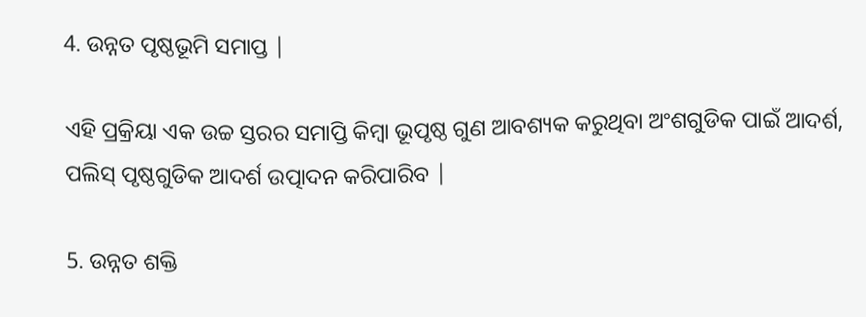4. ଉନ୍ନତ ପୃଷ୍ଠଭୂମି ସମାପ୍ତ |

ଏହି ପ୍ରକ୍ରିୟା ଏକ ଉଚ୍ଚ ସ୍ତରର ସମାପ୍ତି କିମ୍ବା ଭୂପୃଷ୍ଠ ଗୁଣ ଆବଶ୍ୟକ କରୁଥିବା ଅଂଶଗୁଡିକ ପାଇଁ ଆଦର୍ଶ, ପଲିସ୍ ପୃଷ୍ଠଗୁଡିକ ଆଦର୍ଶ ଉତ୍ପାଦନ କରିପାରିବ |

5. ଉନ୍ନତ ଶକ୍ତି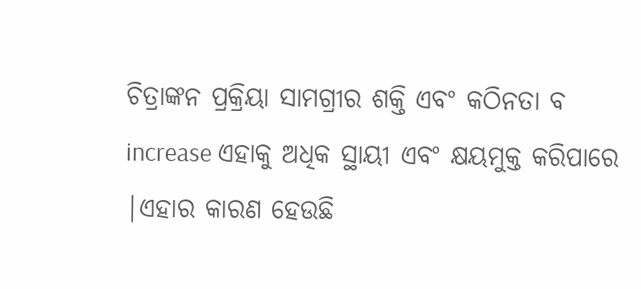ଚିତ୍ରାଙ୍କନ ପ୍ରକ୍ରିୟା ସାମଗ୍ରୀର ଶକ୍ତି ଏବଂ କଠିନତା ବ increase ଏହାକୁ ଅଧିକ ସ୍ଥାୟୀ ଏବଂ କ୍ଷୟମୁକ୍ତ କରିପାରେ |ଏହାର କାରଣ ହେଉଛି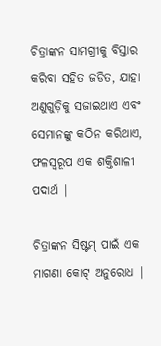ଚିତ୍ରାଙ୍କନ ସାମଗ୍ରୀକୁ ବିସ୍ତାର କରିବା ସହିତ ଜଡିତ, ଯାହା ଅଣୁଗୁଡ଼ିକୁ ସଜାଇଥାଏ ଏବଂ ସେମାନଙ୍କୁ କଠିନ କରିଥାଏ, ଫଳସ୍ୱରୂପ ଏକ ଶକ୍ତିଶାଳୀ ପଦାର୍ଥ |

ଚିତ୍ରାଙ୍କନ ସିଷ୍ଟମ୍ ପାଇଁ ଏକ ମାଗଣା କୋଟ୍ ଅନୁରୋଧ |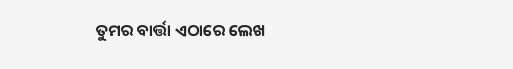ତୁମର ବାର୍ତ୍ତା ଏଠାରେ ଲେଖ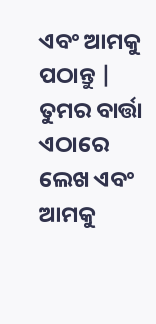ଏବଂ ଆମକୁ ପଠାନ୍ତୁ |
ତୁମର ବାର୍ତ୍ତା ଏଠାରେ ଲେଖ ଏବଂ ଆମକୁ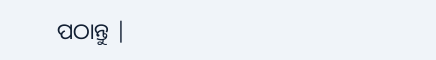ପଠାନ୍ତୁ |